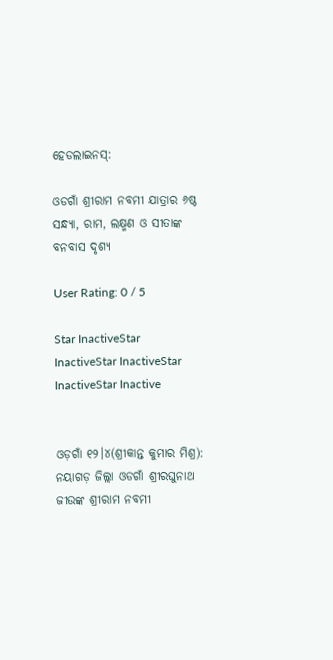ହେଡଲାଇନସ୍:

ଓଡଗାଁ ଶ୍ରୀରାମ ନବମୀ ଯାତ୍ରାର ୬ଷ୍ଠ ସନ୍ଧ୍ୟା, ରାମ, ଲକ୍ଷ୍ମଣ ଓ ସୀତାଙ୍କ ବନବାସ ଦୃଶ୍ୟ

User Rating: 0 / 5

Star InactiveStar InactiveStar InactiveStar InactiveStar Inactive


ଓଡ଼ଗାଁ ୧୨।୪(ଶ୍ରୀକାନ୍ତ କୁମାର ମିଶ୍ର): ନୟାଗଡ଼ ଜିଲ୍ଲା ଓଡଗାଁ ଶ୍ରୀରଘୁନାଥ ଜୀଉଙ୍କ ଶ୍ରୀରାମ ନବମୀ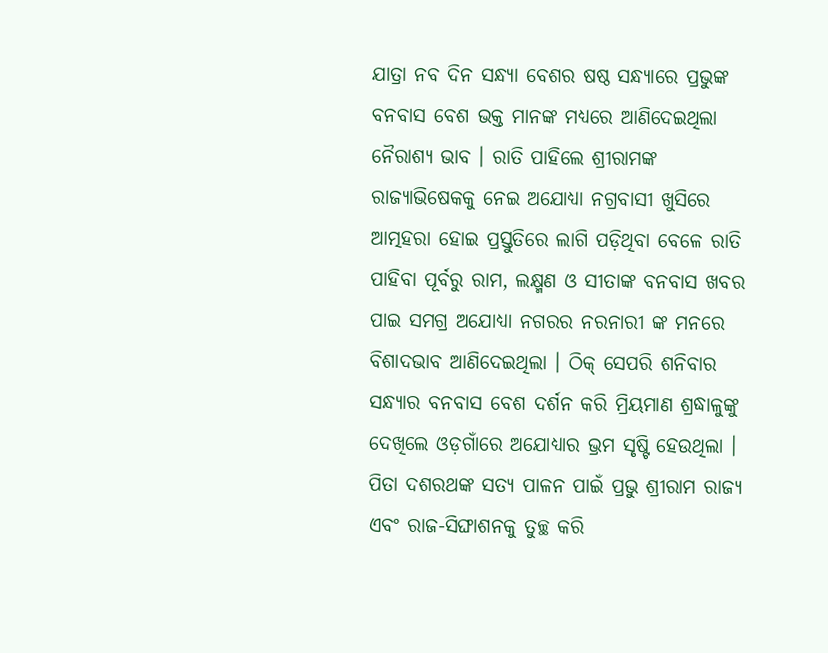ଯାତ୍ରା ନବ ଦିନ ସନ୍ଧ୍ୟା ବେଶର ଷଷ୍ଠ ସନ୍ଧ୍ୟାରେ ପ୍ରଭୁଙ୍କ ବନବାସ ବେଶ ଭକ୍ତ ମାନଙ୍କ ମଧ୍ୟରେ ଆଣିଦେଇଥିଲା ନୈରାଶ୍ୟ ଭାବ । ରାତି ପାହିଲେ ଶ୍ରୀରାମଙ୍କ ରାଜ୍ୟାଭିଷେକକୁ ନେଇ ଅଯୋଧ୍ୟା ନଗ୍ରବାସୀ ଖୁସିରେ ଆତ୍ମହରା ହୋଇ ପ୍ରସ୍ତୁତିରେ ଲାଗି ପଡ଼ିଥିବା ବେଳେ ରାତି ପାହିବା ପୂର୍ବରୁ ରାମ, ଲକ୍ଷ୍ମଣ ଓ ସୀତାଙ୍କ ବନବାସ ଖବର ପାଇ ସମଗ୍ର ଅଯୋଧ୍ୟା ନଗରର ନରନାରୀ ଙ୍କ ମନରେ ବିଶାଦଭାବ ଆଣିଦେଇଥିଲା । ଠିକ୍ ସେପରି ଶନିବାର ସନ୍ଧ୍ୟାର ବନବାସ ବେଶ ଦର୍ଶନ କରି ମ୍ରିୟମାଣ ଶ୍ରଦ୍ଧାଳୁଙ୍କୁ ଦେଖିଲେ ଓଡ଼ଗାଁରେ ଅଯୋଧ୍ୟାର ଭ୍ରମ ସୃଷ୍ଟି ହେଉଥିଲା । ପିତା ଦଶରଥଙ୍କ ସତ୍ୟ ପାଳନ ପାଇଁ ପ୍ରଭୁ ଶ୍ରୀରାମ ରାଜ୍ୟ ଏବଂ ରାଜ-ସିଙ୍ଘାଶନକୁ ତୁଚ୍ଛ କରି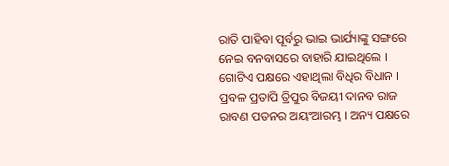ରାତି ପାହିବା ପୂର୍ବରୁ ଭାଇ ଭାର୍ଯ୍ୟାଙ୍କୁ ସଙ୍ଗରେ ନେଇ ବନବାସରେ ବାହାରି ଯାଇଥିଲେ । ଗୋଟିଏ ପକ୍ଷରେ ଏହାଥିଲା ବିଧିର ବିଧାନ । ପ୍ରବଳ ପ୍ରତାପି ତ୍ରିପୁର ବିଜୟୀ ଦାନବ ରାଜ ରାବଣ ପତନର ଅୟଂଆରମ୍ଭ । ଅନ୍ୟ ପକ୍ଷରେ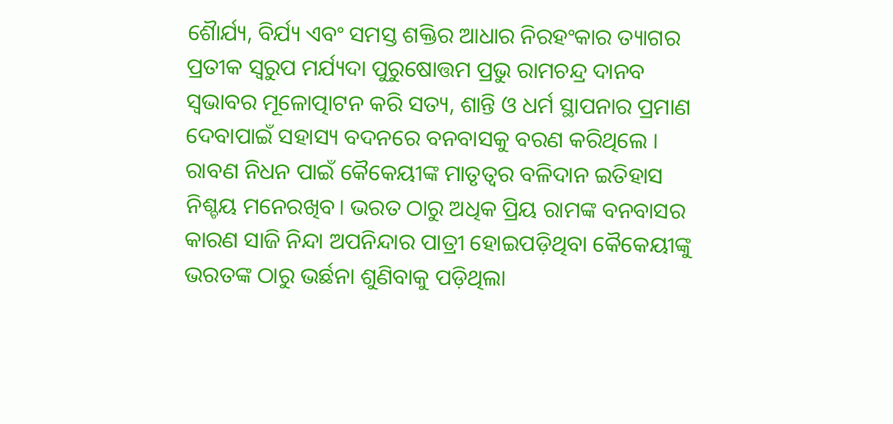ଶୈାର୍ଯ୍ୟ, ବିର୍ଯ୍ୟ ଏବଂ ସମସ୍ତ ଶକ୍ତିର ଆଧାର ନିରହଂକାର ତ୍ୟାଗର ପ୍ରତୀକ ସ୍ୱରୁପ ମର୍ଯ୍ୟଦା ପୁରୁଷୋତ୍ତମ ପ୍ରଭୁ ରାମଚନ୍ଦ୍ର ଦାନବ ସ୍ବଭାବର ମୂଳୋତ୍ପାଟନ କରି ସତ୍ୟ, ଶାନ୍ତି ଓ ଧର୍ମ ସ୍ଥାପନାର ପ୍ରମାଣ ଦେବାପାଇଁ ସହାସ୍ୟ ବଦନରେ ବନବାସକୁ ବରଣ କରିଥିଲେ । ରାବଣ ନିଧନ ପାଇଁ କୈକେୟୀଙ୍କ ମାତୃତ୍ଵର ବଳିଦାନ ଇତିହାସ ନିଶ୍ଚୟ ମନେରଖିବ। ଭରତ ଠାରୁ ଅଧିକ ପ୍ରିୟ ରାମଙ୍କ ବନବାସର କାରଣ ସାଜି ନିନ୍ଦା ଅପନିନ୍ଦାର ପାତ୍ରୀ ହୋଇପଡ଼ିଥିବା କୈକେୟୀଙ୍କୁ ଭରତଙ୍କ ଠାରୁ ଭର୍ଛନା ଶୁଣିବାକୁ ପଡ଼ିଥିଲା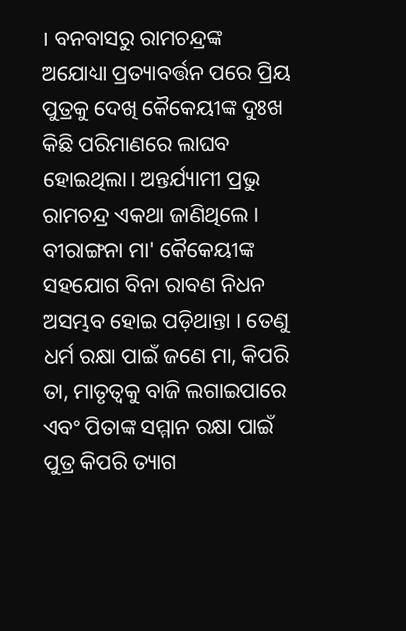। ବନବାସରୁ ରାମଚନ୍ଦ୍ରଙ୍କ ଅଯୋଧ୍ୟା ପ୍ରତ୍ୟାବର୍ତ୍ତନ ପରେ ପ୍ରିୟ ପୁତ୍ରକୁ ଦେଖି କୈକେୟୀଙ୍କ ଦୁଃଖ କିଛି ପରିମାଣରେ ଲାଘବ ହୋଇଥିଲା। ଅନ୍ତର୍ଯ୍ୟାମୀ ପ୍ରଭୁ ରାମଚନ୍ଦ୍ର ଏକଥା ଜାଣିଥିଲେ । ବୀରାଙ୍ଗନା ମା' କୈକେୟୀଙ୍କ ସହଯୋଗ ବିନା ରାବଣ ନିଧନ ଅସମ୍ଭବ ହୋଇ ପଡ଼ିଥାନ୍ତା । ତେଣୁ ଧର୍ମ ରକ୍ଷା ପାଇଁ ଜଣେ ମା, କିପରି ତା, ମାତୃତ୍ୱକୁ ବାଜି ଲଗାଇପାରେ ଏବଂ ପିତାଙ୍କ ସମ୍ମାନ ରକ୍ଷା ପାଇଁ ପୁତ୍ର କିପରି ତ୍ୟାଗ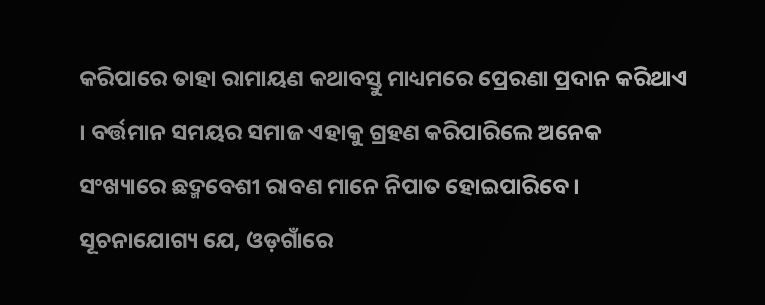କରିପାରେ ତାହା ରାମାୟଣ କଥାବସ୍ତୁ ମାଧ୍ୟମରେ ପ୍ରେରଣା ପ୍ରଦାନ କରିଥାଏ । ବର୍ତ୍ତମାନ ସମୟର ସମାଜ ଏହାକୁ ଗ୍ରହଣ କରିପାରିଲେ ଅନେକ ସଂଖ୍ୟାରେ ଛଦ୍ମବେଶୀ ରାବଣ ମାନେ ନିପାତ ହୋଇପାରିବେ । ସୂଚନାଯୋଗ୍ୟ ଯେ, ଓଡ଼ଗାଁରେ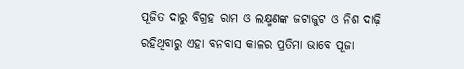ପୂଜିତ ଦାରୁ ବିଗ୍ରହ ରାମ ଓ ଲକ୍ଷ୍ମଣଙ୍କ ଜଟାଜୁଟ ଓ ନିଶ ଦାଢ଼ି ରହିଥିବାରୁ ଏହା ବନବାସ କାଳର ପ୍ରତିମା ଭାବେ ପୂଜା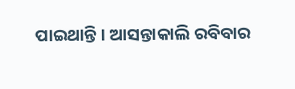ପାଇଥାନ୍ତି। ଆସନ୍ତାକାଲି ରବିବାର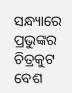ସନ୍ଧ୍ୟାରେ ପ୍ରଭୁଙ୍କର ଚିତ୍ରକୁଟ ବେଶ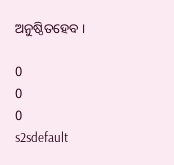ଅନୁଷ୍ଠିତହେବ ।

0
0
0
s2sdefault